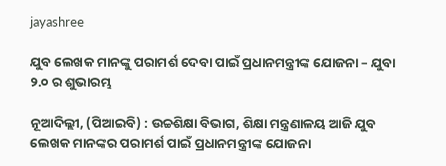jayashree

ଯୁବ ଲେଖକ ମାନଙ୍କୁ ପରାମର୍ଶ ଦେବା ପାଇଁ ପ୍ରଧାନମନ୍ତ୍ରୀଙ୍କ ଯୋଜନା – ଯୁବା ୨.୦ ର ଶୁଭାରମ୍ଭ

ନୂଆଦିଲ୍ଲୀ, (ପିଆଇବି) : ଉଚ୍ଚଶିକ୍ଷା ବିଭାଗ, ଶିକ୍ଷା ମନ୍ତ୍ରଣାଳୟ ଆଜି ଯୁବ ଲେଖକ ମାନଙ୍କର ପରାମର୍ଶ ପାଇଁ ପ୍ରଧାନମନ୍ତ୍ରୀଙ୍କ ଯୋଜନା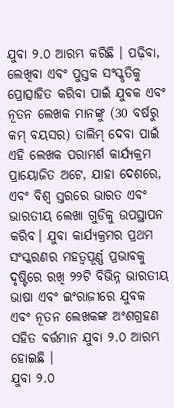ଯୁବା ୨.୦ ଆରମ୍ଭ କରିଛି । ପଢ଼ିବା, ଲେଖିବା ଏବଂ ପୁସ୍ତକ ସଂସ୍କୃତିକୁ ପ୍ରୋତ୍ସାହିତ କରିବା ପାଇଁ ଯୁବକ ଏବଂ ନୂତନ ଲେଖକ ମାନଙ୍କୁ (30 ବର୍ଷରୁ କମ୍ ବୟସର) ତାଲିମ୍ ଦେବା ପାଇଁ ଏହି ଲେଖକ ପରାମର୍ଶ କାର୍ଯ୍ୟକ୍ରମ ପ୍ରାୟୋଜିତ ଅଟେ, ଯାହା ଦେଶରେ, ଏବଂ ବିଶ୍ବ ସ୍ତରରେ ଭାରତ ଏବଂ ଭାରତୀୟ ଲେଖା ଗୁଡିକୁ ଉପସ୍ଥାପନ କରିବ। ଯୁବା କାର୍ଯ୍ୟକ୍ରମର ପ୍ରଥମ ସଂସ୍କରଣର ମହତ୍ବପୂର୍ଣ୍ଣ ପ୍ରଭାବକୁ ଦୃଷ୍ଟିରେ ରଖି ୨୨ଟି ବିଭିନ୍ନ ଭାରତୀୟ ଭାଷା ଏବଂ ଇଂରାଜୀରେ ଯୁବକ ଏବଂ ନୂତନ ଲେଖକଙ୍କ ଅଂଶଗ୍ରହଣ ସହିତ ବର୍ତ୍ତମାନ ଯୁବା ୨.୦ ଆରମ୍ଭ ହୋଇଛି ।
ଯୁବା ୨.୦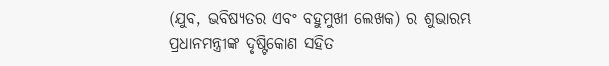(ଯୁବ, ଭବିଷ୍ୟତର ଏବଂ ବହୁମୁଖୀ ଲେଖକ) ର ଶୁଭାରମ୍ଭ ପ୍ରଧାନମନ୍ତ୍ରୀଙ୍କ ଦୃଷ୍ଟିକୋଣ ସହିତ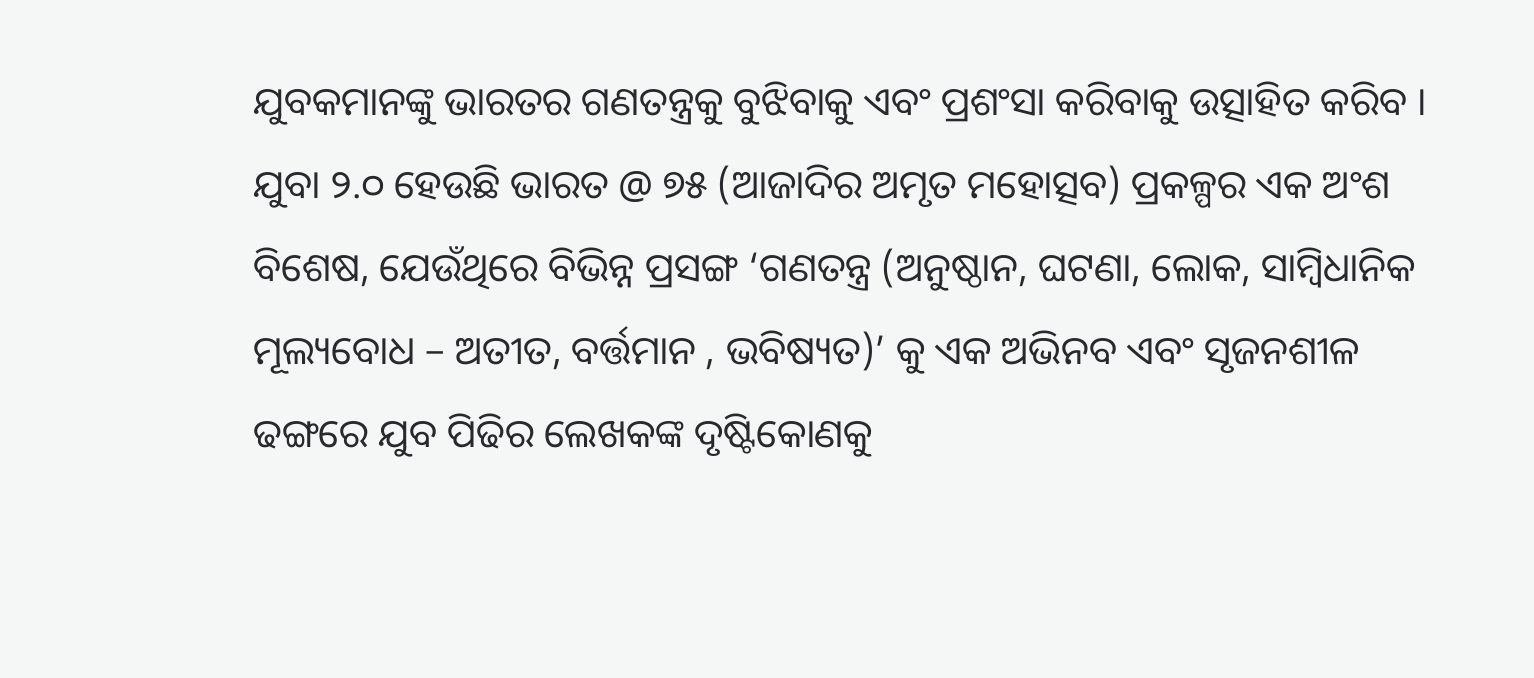ଯୁବକମାନଙ୍କୁ ଭାରତର ଗଣତନ୍ତ୍ରକୁ ବୁଝିବାକୁ ଏବଂ ପ୍ରଶଂସା କରିବାକୁ ଉତ୍ସାହିତ କରିବ । ଯୁବା ୨.୦ ହେଉଛି ଭାରତ @ ୭୫ (ଆଜାଦିର ଅମୃତ ମହୋତ୍ସବ) ପ୍ରକଳ୍ପର ଏକ ଅଂଶ ବିଶେଷ, ଯେଉଁଥିରେ ବିଭିନ୍ନ ପ୍ରସଙ୍ଗ ‘ଗଣତନ୍ତ୍ର (ଅନୁଷ୍ଠାନ, ଘଟଣା, ଲୋକ, ସାମ୍ବିଧାନିକ ମୂଲ୍ୟବୋଧ – ଅତୀତ, ବର୍ତ୍ତମାନ , ଭବିଷ୍ୟତ)’ କୁ ଏକ ଅଭିନବ ଏବଂ ସୃଜନଶୀଳ ଢଙ୍ଗରେ ଯୁବ ପିଢିର ଲେଖକଙ୍କ ଦୃଷ୍ଟିକୋଣକୁ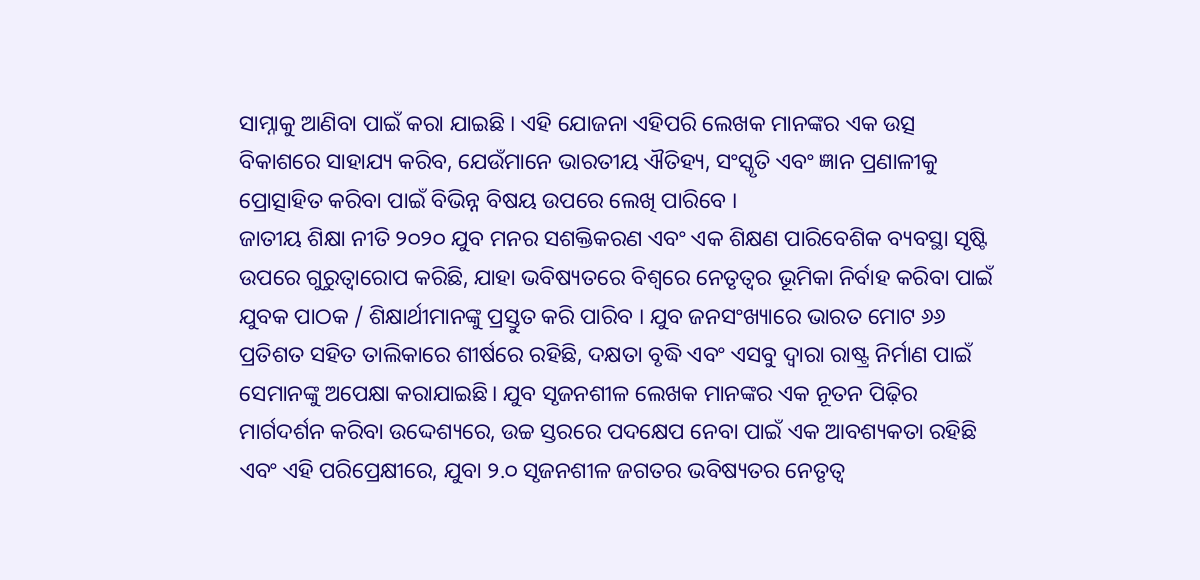ସାମ୍ନାକୁ ଆଣିବା ପାଇଁ କରା ଯାଇଛି । ଏହି ଯୋଜନା ଏହିପରି ଲେଖକ ମାନଙ୍କର ଏକ ଉତ୍ସ ବିକାଶରେ ସାହାଯ୍ୟ କରିବ, ଯେଉଁମାନେ ଭାରତୀୟ ଐତିହ୍ୟ, ସଂସ୍କୃତି ଏବଂ ଜ୍ଞାନ ପ୍ରଣାଳୀକୁ ପ୍ରୋତ୍ସାହିତ କରିବା ପାଇଁ ବିଭିନ୍ନ ବିଷୟ ଉପରେ ଲେଖି ପାରିବେ ।
ଜାତୀୟ ଶିକ୍ଷା ନୀତି ୨୦୨୦ ଯୁବ ମନର ସଶକ୍ତିକରଣ ଏବଂ ଏକ ଶିକ୍ଷଣ ପାରିବେଶିକ ବ୍ୟବସ୍ଥା ସୃଷ୍ଟି ଉପରେ ଗୁରୁତ୍ୱାରୋପ କରିଛି, ଯାହା ଭବିଷ୍ୟତରେ ବିଶ୍ବରେ ନେତୃତ୍ୱର ଭୂମିକା ନିର୍ବାହ କରିବା ପାଇଁ ଯୁବକ ପାଠକ / ଶିକ୍ଷାର୍ଥୀମାନଙ୍କୁ ପ୍ରସ୍ତୁତ କରି ପାରିବ । ଯୁବ ଜନସଂଖ୍ୟାରେ ଭାରତ ମୋଟ ୬୬ ପ୍ରତିଶତ ସହିତ ତାଲିକାରେ ଶୀର୍ଷରେ ରହିଛି, ଦକ୍ଷତା ବୃଦ୍ଧି ଏବଂ ଏସବୁ ଦ୍ୱାରା ରାଷ୍ଟ୍ର ନିର୍ମାଣ ପାଇଁ ସେମାନଙ୍କୁ ଅପେକ୍ଷା କରାଯାଇଛି। ଯୁବ ସୃଜନଶୀଳ ଲେଖକ ମାନଙ୍କର ଏକ ନୂତନ ପିଢ଼ିର ମାର୍ଗଦର୍ଶନ କରିବା ଉଦ୍ଦେଶ୍ୟରେ, ଉଚ୍ଚ ସ୍ତରରେ ପଦକ୍ଷେପ ନେବା ପାଇଁ ଏକ ଆବଶ୍ୟକତା ରହିଛି ଏବଂ ଏହି ପରିପ୍ରେକ୍ଷୀରେ, ଯୁବା ୨.୦ ସୃଜନଶୀଳ ଜଗତର ଭବିଷ୍ୟତର ନେତୃତ୍ବ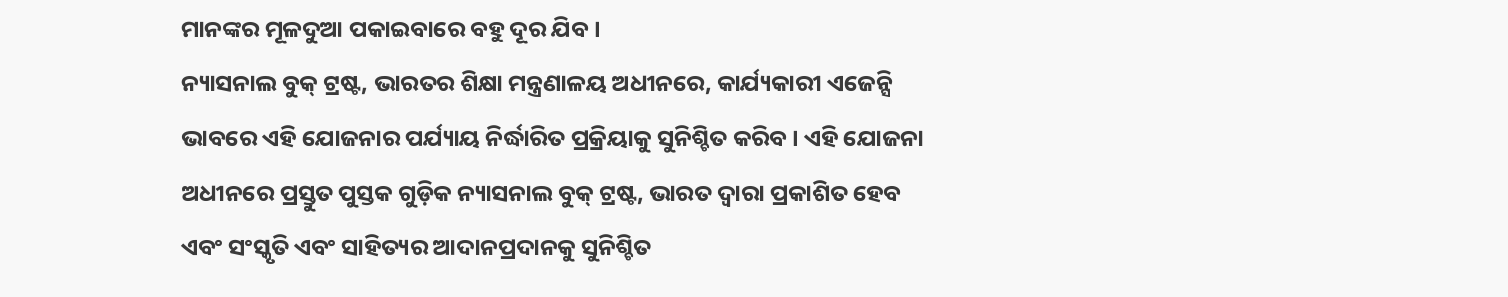ମାନଙ୍କର ମୂଳଦୁଆ ପକାଇବାରେ ବହୁ ଦୂର ଯିବ ।
ନ୍ୟାସନାଲ ବୁକ୍ ଟ୍ରଷ୍ଟ, ଭାରତର ଶିକ୍ଷା ମନ୍ତ୍ରଣାଳୟ ଅଧୀନରେ, କାର୍ଯ୍ୟକାରୀ ଏଜେନ୍ସି ଭାବରେ ଏହି ଯୋଜନାର ପର୍ଯ୍ୟାୟ ନିର୍ଦ୍ଧାରିତ ପ୍ରକ୍ରିୟାକୁ ସୁନିଶ୍ଚିତ କରିବ । ଏହି ଯୋଜନା ଅଧୀନରେ ପ୍ରସ୍ତୁତ ପୁସ୍ତକ ଗୁଡ଼ିକ ନ୍ୟାସନାଲ ବୁକ୍ ଟ୍ରଷ୍ଟ, ଭାରତ ଦ୍ବାରା ପ୍ରକାଶିତ ହେବ ଏବଂ ସଂସ୍କୃତି ଏବଂ ସାହିତ୍ୟର ଆଦାନପ୍ରଦାନକୁ ସୁନିଶ୍ଚିତ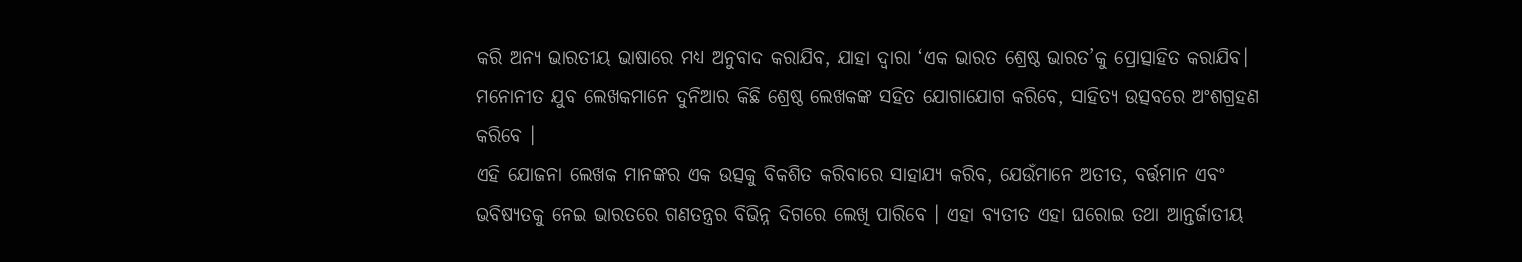କରି ଅନ୍ୟ ଭାରତୀୟ ଭାଷାରେ ମଧ୍ୟ ଅନୁବାଦ କରାଯିବ, ଯାହା ଦ୍ଵାରା ‘ଏକ ଭାରତ ଶ୍ରେଷ୍ଠ ଭାରତ’କୁ ପ୍ରୋତ୍ସାହିତ କରାଯିବ। ମନୋନୀତ ଯୁବ ଲେଖକମାନେ ଦୁନିଆର କିଛି ଶ୍ରେଷ୍ଠ ଲେଖକଙ୍କ ସହିତ ଯୋଗାଯୋଗ କରିବେ, ସାହିତ୍ୟ ଉତ୍ସବରେ ଅଂଶଗ୍ରହଣ କରିବେ ।
ଏହି ଯୋଜନା ଲେଖକ ମାନଙ୍କର ଏକ ଉତ୍ସକୁ ବିକଶିତ କରିବାରେ ସାହାଯ୍ୟ କରିବ, ଯେଉଁମାନେ ଅତୀତ, ବର୍ତ୍ତମାନ ଏବଂ ଭବିଷ୍ୟତକୁ ନେଇ ଭାରତରେ ଗଣତନ୍ତ୍ରର ବିଭିନ୍ନ ଦିଗରେ ଲେଖି ପାରିବେ । ଏହା ବ୍ୟତୀତ ଏହା ଘରୋଇ ତଥା ଆନ୍ତର୍ଜାତୀୟ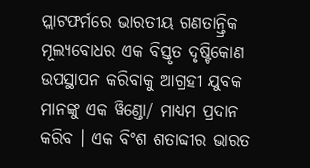ପ୍ଲାଟଫର୍ମରେ ଭାରତୀୟ ଗଣତାନ୍ତ୍ରିକ ମୂଲ୍ୟବୋଧର ଏକ ବିସ୍ତୃତ ଦୃଷ୍ଟିକୋଣ ଉପସ୍ଥାପନ କରିବାକୁ ଆଗ୍ରହୀ ଯୁବକ ମାନଙ୍କୁ ଏକ ୱିଣ୍ଡୋ/ ମାଧ୍ୟମ ପ୍ରଦାନ କରିବ । ଏକ ବିଂଶ ଶତାବ୍ଦୀର ଭାରତ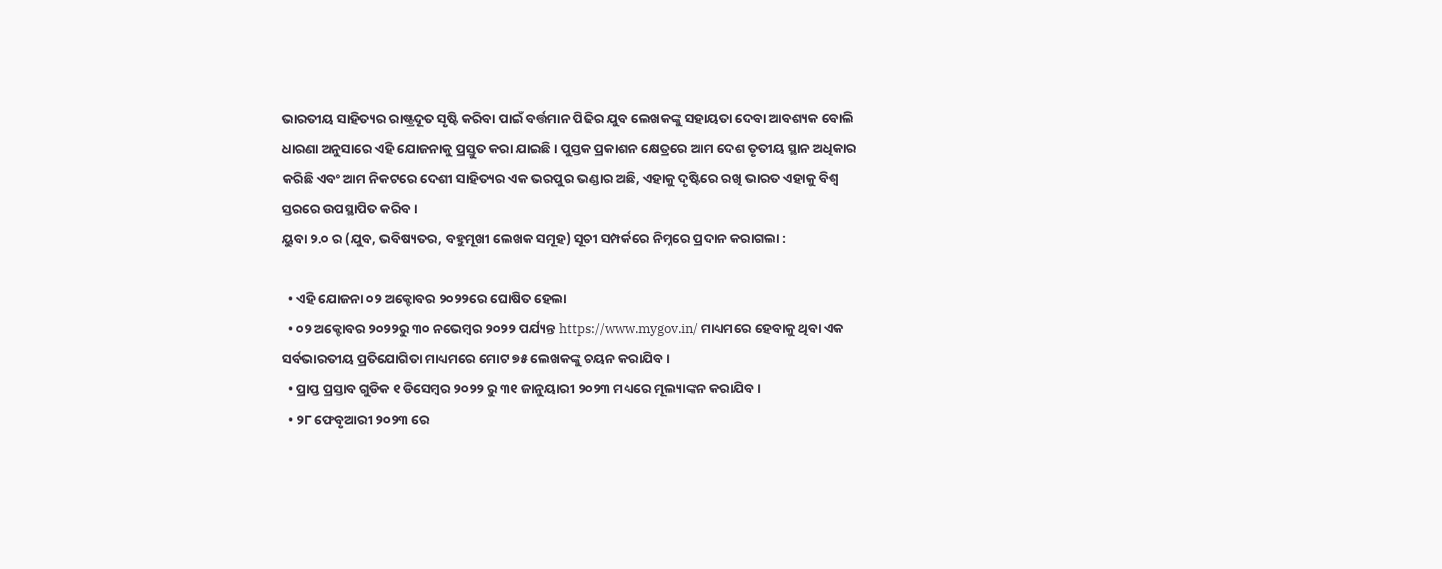ଭାରତୀୟ ସାହିତ୍ୟର ରାଷ୍ଟ୍ରଦୂତ ସୃଷ୍ଟି କରିବା ପାଇଁ ବର୍ତ୍ତମାନ ପିଢିର ଯୁବ ଲେଖକଙ୍କୁ ସହାୟତା ଦେବା ଆବଶ୍ୟକ ବୋଲି ଧାରଣା ଅନୁସାରେ ଏହି ଯୋଜନାକୁ ପ୍ରସ୍ତୁତ କରା ଯାଇଛି। ପୁସ୍ତକ ପ୍ରକାଶନ କ୍ଷେତ୍ରରେ ଆମ ଦେଶ ତୃତୀୟ ସ୍ଥାନ ଅଧିକାର କରିଛି ଏବଂ ଆମ ନିକଟରେ ଦେଶୀ ସାହିତ୍ୟର ଏକ ଭରପୁର ଭଣ୍ଡାର ଅଛି, ଏହାକୁ ଦୃଷ୍ଟିରେ ରଖି ଭାରତ ଏହାକୁ ବିଶ୍ୱ ସ୍ତରରେ ଉପସ୍ଥାପିତ କରିବ ।
ୟୁବା ୨.୦ ର (ଯୁବ, ଭବିଷ୍ୟତର, ବହୁମୂଖୀ ଲେଖକ ସମୂହ) ସୂଚୀ ସମ୍ପର୍କରେ ନିମ୍ନରେ ପ୍ରଦାନ କରାଗଲା :

  • ଏହି ଯୋଜନା ୦୨ ଅକ୍ଟୋବର ୨୦୨୨ରେ ଘୋଷିତ ହେଲା
  • ୦୨ ଅକ୍ଟୋବର ୨୦୨୨ରୁ ୩୦ ନଭେମ୍ବର ୨୦୨୨ ପର୍ଯ୍ୟନ୍ତ https://www.mygov.in/ ମାଧ୍ୟମରେ ହେବାକୁ ଥିବା ଏକ ସର୍ବଭାରତୀୟ ପ୍ରତିଯୋଗିତା ମାଧ୍ୟମରେ ମୋଟ ୭୫ ଲେଖକଙ୍କୁ ଚୟନ କରାଯିବ ।
  • ପ୍ରାପ୍ତ ପ୍ରସ୍ତାବ ଗୁଡିକ ୧ ଡିସେମ୍ବର ୨୦୨୨ ରୁ ୩୧ ଜାନୁୟାରୀ ୨୦୨୩ ମଧ୍ୟରେ ମୂଲ୍ୟାଙ୍କନ କରାଯିବ ।
  • ୨୮ ଫେବୃଆରୀ ୨୦୨୩ ରେ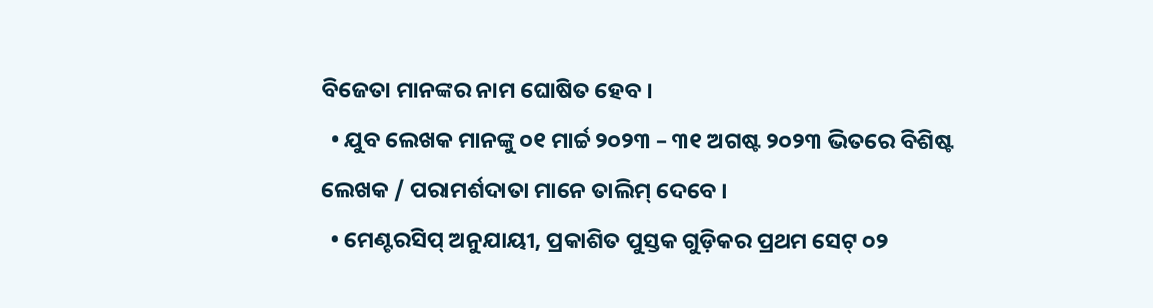ବିଜେତା ମାନଙ୍କର ନାମ ଘୋଷିତ ହେବ ।
  • ଯୁବ ଲେଖକ ମାନଙ୍କୁ ୦୧ ମାର୍ଚ୍ଚ ୨୦୨୩ – ୩୧ ଅଗଷ୍ଟ ୨୦୨୩ ଭିତରେ ବିଶିଷ୍ଟ ଲେଖକ / ପରାମର୍ଶଦାତା ମାନେ ତାଲିମ୍ ଦେବେ ।
  • ମେଣ୍ଟରସିପ୍ ଅନୁଯାୟୀ, ପ୍ରକାଶିତ ପୁସ୍ତକ ଗୁଡ଼ିକର ପ୍ରଥମ ସେଟ୍ ୦୨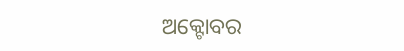ଅକ୍ଟୋବର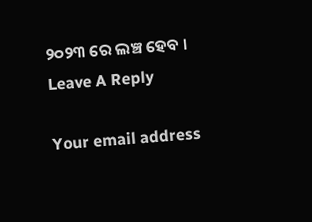୨୦୨୩ ରେ ଲଞ୍ଚ ହେବ ।
Leave A Reply

Your email address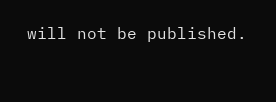will not be published.